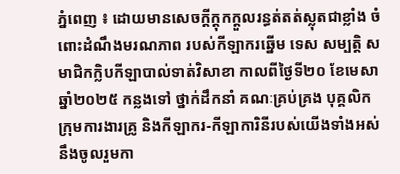ភ្នំពេញ ៖ ដោយមានសេចក្ដីក្តុកក្ដួលរន្ធត់តត់ស្លុតជាខ្លាំង ចំពោះដំណឹងមរណភាព របស់កីឡាករឆ្នើម ទេស សម្បត្តិ សមាជិកក្លិបកីឡាបាល់ទាត់វិសាខា កាលពីថ្ងៃទី២០ ខែមេសា ឆ្នាំ២០២៥ កន្លងទៅ ថ្នាក់ដឹកនាំ គណៈគ្រប់គ្រង បុគ្គលិក ក្រុមការងារគ្រូ និងកីឡាករ-កីឡាការិនីរបស់យើងទាំងអស់ នឹងចូលរួមកា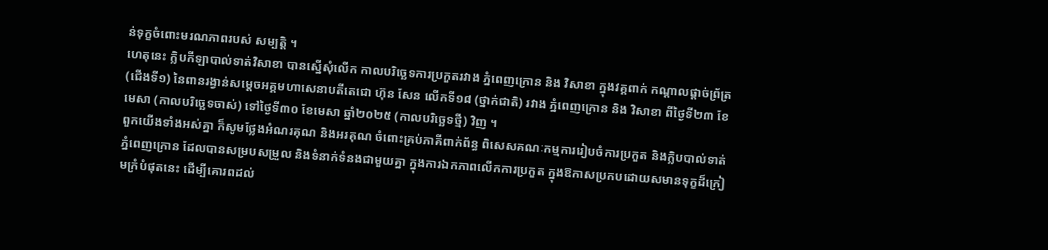ន់ទុក្ខចំពោះមរណភាពរបស់ សម្បត្តិ ។
ហេតុនេះ ក្លិបកីឡាបាល់ទាត់វិសាខា បានស្នើសុំលើក កាលបរិច្ឆេទការប្រកួតរវាង ភ្នំពេញក្រោន និង វិសាខា ក្នុងវគ្គពាក់ កណ្ដាលផ្ដាច់ព្រ័ត្រ (ជើងទី១) នៃពានរង្វាន់សម្ដេចអគ្គមហាសេនាបតីតេជោ ហ៊ុន សែន លើកទី១៨ (ថ្នាក់ជាតិ) រវាង ភ្នំពេញក្រោន និង វិសាខា ពីថ្ងៃទី២៣ ខែមេសា (កាលបរិច្ឆេទចាស់) ទៅថ្ងៃទី៣០ ខែមេសា ឆ្នាំ២០២៥ (កាលបរិច្ឆេទថ្មី) វិញ ។
ពួកយើងទាំងអស់គ្នា ក៏សូមថ្លែងអំណរគុណ និងអរគុណ ចំពោះគ្រប់ភាគីពាក់ព័ន្ធ ពិសេសគណៈកម្មការរៀបចំការប្រកួត និងក្លិបបាល់ទាត់ភ្នំពេញក្រោន ដែលបានសម្របសម្រួល និងទំនាក់ទំនងជាមួយគ្នា ក្នុងការឯកភាពលើកការប្រកួត ក្នុងឱកាសប្រកបដោយសមានទុក្ខដ៏ក្រៀមក្រំបំផុតនេះ ដើម្បីគោរពដល់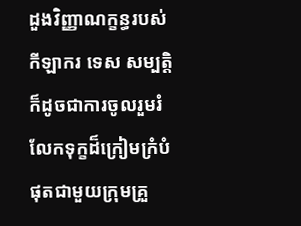ដួងវិញ្ញាណក្ខន្ធរបស់កីឡាករ ទេស សម្បត្តិ ក៏ដូចជាការចូលរួមរំលែកទុក្ខដ៏ក្រៀមក្រំបំផុតជាមួយក្រុមគ្រួ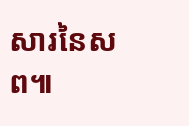សារនៃសព៕